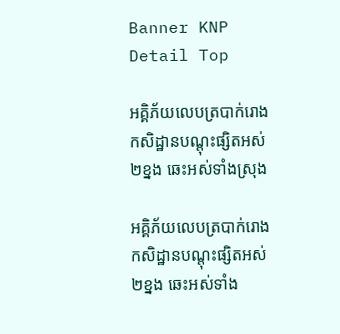Banner KNP Detail Top

អគ្គិភ័យលេបត្របាក់រោងកសិដ្ឋានបណ្តុះផ្សិតអស់២ខ្នង ឆេះអស់ទាំងស្រុង

អគ្គិភ័យលេបត្របាក់រោងកសិដ្ឋានបណ្តុះផ្សិតអស់២ខ្នង ឆេះអស់ទាំង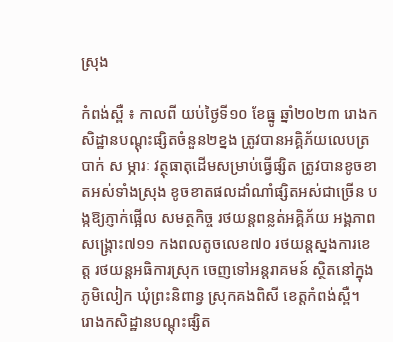ស្រុង

កំពង់ស្ពឺ ៖ កាលពី យប់ថ្ងៃទី១០ ខែធ្នូ ឆ្នាំ២០២៣ រោងកសិដ្ឋានបណ្តុះផ្សិតចំនួន២ខ្នង ត្រូវបានអគ្គិភ័យលេបត្របាក់ ស ម្ភារៈ វត្ថុធាតុដើមសម្រាប់ធ្វើផ្សិត ត្រូវបានខូចខាតអស់ទាំងស្រុង ខូចខាតផលដាំណាំផ្សិតអស់ជាច្រើន បង្កឱ្យភ្ញាក់ផ្អើល សមត្ថកិច្ច រថយន្តពន្លត់អគ្គិភ័យ អង្គភាពសង្គ្រោះ៧១១ កងពលតូចលេខ៧០ រថយន្តស្នងការខេត្ត រថយន្តអធិការស្រុក ចេញទៅអន្តរាគមន៍ ស្ថិតនៅក្នុងភូមិលៀក ឃុំព្រះនិពាន្វ ស្រុកគងពិសី ខេត្តកំពង់ស្ពឺ។
រោងកសិដ្ឋានបណ្តុះផ្សិត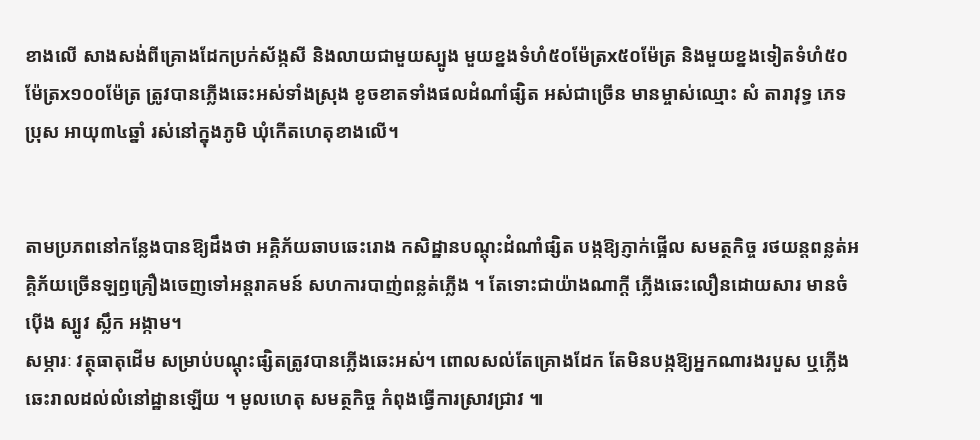ខាងលើ សាងសង់ពីគ្រោងដែកប្រក់ស័ង្កសី និងលាយជាមួយស្បូង មួយខ្នងទំហំ៥០ម៉ែត្រx៥០ម៉ែត្រ និងមួយខ្នងទៀតទំហំ៥០ម៉ែត្រx១០០ម៉ែត្រ ត្រូវបានភ្លើងឆេះអស់ទាំងស្រុង ខូចខាតទាំងផលដំណាំផ្សិត អស់ជាច្រើន មានម្ចាស់ឈ្មោះ សំ តារាវុទ្ធ ភេទប្រុស អាយុ៣៤ឆ្នាំ រស់នៅក្នុងភូមិ ឃុំកើតហេតុខាងលើ។


តាមប្រភពនៅកន្លែងបានឱ្យដឹងថា អគ្គិភ័យឆាបឆេះរោង កសិដ្ឋានបណ្តុះដំណាំផ្សិត បង្កឱ្យភ្ញាក់ផ្អើល សមត្ថកិច្ច រថយន្តពន្លត់អគ្គិភ័យច្រើនឡឭគ្រឿងចេញទៅអន្តរាគមន៍ សហការបាញ់ពន្លត់ភ្លើង ។ តែទោះជាយ៉ាងណាក្តី ភ្លើងឆេះលឿនដោយសារ មានចំប៉ើង ស្បូវ ស្លឹក អង្កាម។
សម្ភារៈ វត្ថុធាតុដើម សម្រាប់បណ្តុះផ្សិតត្រូវបានភ្លើងឆេះអស់។ ពោលសល់តែគ្រោងដែក តែមិនបង្កឱ្យអ្នកណារងរបួស ឬភ្លើងឆេះរាលដល់លំនៅដ្ឋានឡើយ ។ មូលហេតុ សមត្ថកិច្ច កំពុងធ្វើការស្រាវជ្រាវ ៕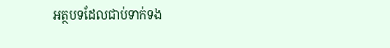អត្ថបទដែលជាប់ទាក់ទង